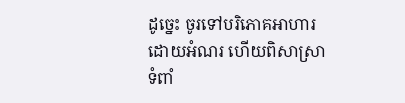ដូច្នេះ ចូរទៅបរិភោគអាហារដោយអំណរ ហើយពិសាស្រាទំពាំ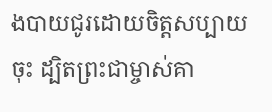ងបាយជូរដោយចិត្តសប្បាយចុះ ដ្បិតព្រះជាម្ចាស់គា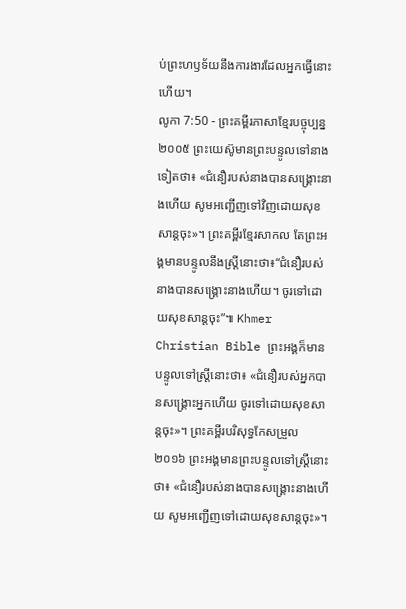ប់ព្រះហឫទ័យនឹងការងារដែលអ្នកធ្វើនោះហើយ។
លូកា 7:50 - ព្រះគម្ពីរភាសាខ្មែរបច្ចុប្បន្ន ២០០៥ ព្រះយេស៊ូមានព្រះបន្ទូលទៅនាងទៀតថា៖ «ជំនឿរបស់នាងបានសង្គ្រោះនាងហើយ សូមអញ្ជើញទៅវិញដោយសុខសាន្តចុះ»។ ព្រះគម្ពីរខ្មែរសាកល តែព្រះអង្គមានបន្ទូលនឹងស្ត្រីនោះថា៖“ជំនឿរបស់នាងបានសង្គ្រោះនាងហើយ។ ចូរទៅដោយសុខសាន្តចុះ”៕ Khmer Christian Bible ព្រះអង្គក៏មានបន្ទូលទៅស្ដ្រីនោះថា៖ «ជំនឿរបស់អ្នកបានសង្គ្រោះអ្នកហើយ ចូរទៅដោយសុខសាន្តចុះ»។ ព្រះគម្ពីរបរិសុទ្ធកែសម្រួល ២០១៦ ព្រះអង្គមានព្រះបន្ទូលទៅស្ត្រីនោះថា៖ «ជំនឿរបស់នាងបានសង្គ្រោះនាងហើយ សូមអញ្ជើញទៅដោយសុខសាន្តចុះ»។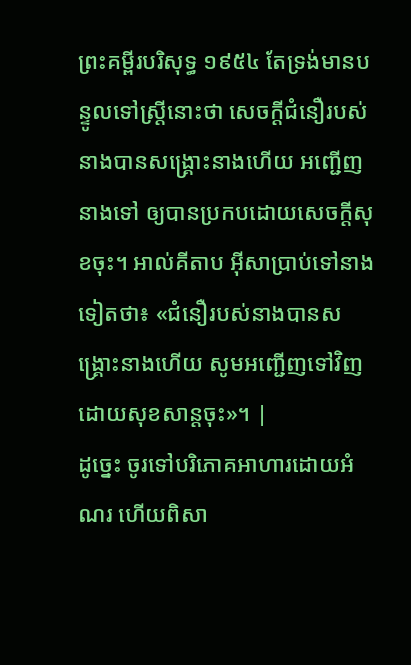ព្រះគម្ពីរបរិសុទ្ធ ១៩៥៤ តែទ្រង់មានបន្ទូលទៅស្ត្រីនោះថា សេចក្ដីជំនឿរបស់នាងបានសង្គ្រោះនាងហើយ អញ្ជើញនាងទៅ ឲ្យបានប្រកបដោយសេចក្ដីសុខចុះ។ អាល់គីតាប អ៊ីសាប្រាប់ទៅនាងទៀតថា៖ «ជំនឿរបស់នាងបានសង្គ្រោះនាងហើយ សូមអញ្ជើញទៅវិញដោយសុខសាន្ដចុះ»។ |
ដូច្នេះ ចូរទៅបរិភោគអាហារដោយអំណរ ហើយពិសា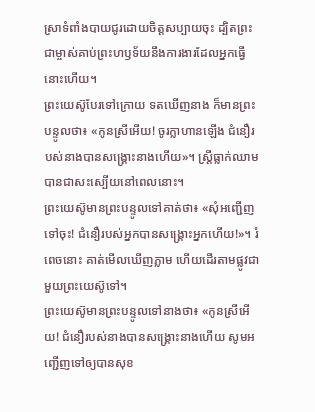ស្រាទំពាំងបាយជូរដោយចិត្តសប្បាយចុះ ដ្បិតព្រះជាម្ចាស់គាប់ព្រះហឫទ័យនឹងការងារដែលអ្នកធ្វើនោះហើយ។
ព្រះយេស៊ូបែរទៅក្រោយ ទតឃើញនាង ក៏មានព្រះបន្ទូលថា៖ «កូនស្រីអើយ! ចូរក្លាហានឡើង ជំនឿរបស់នាងបានសង្គ្រោះនាងហើយ»។ ស្ត្រីធ្លាក់ឈាមបានជាសះស្បើយនៅពេលនោះ។
ព្រះយេស៊ូមានព្រះបន្ទូលទៅគាត់ថា៖ «សុំអញ្ជើញទៅចុះ! ជំនឿរបស់អ្នកបានសង្គ្រោះអ្នកហើយ!»។ រំពេចនោះ គាត់មើលឃើញភ្លាម ហើយដើរតាមផ្លូវជាមួយព្រះយេស៊ូទៅ។
ព្រះយេស៊ូមានព្រះបន្ទូលទៅនាងថា៖ «កូនស្រីអើយ! ជំនឿរបស់នាងបានសង្គ្រោះនាងហើយ សូមអញ្ជើញទៅឲ្យបានសុខ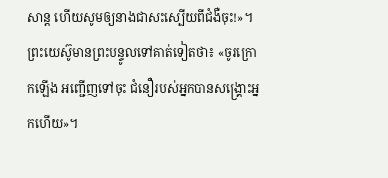សាន្ត ហើយសូមឲ្យនាងជាសះស្បើយពីជំងឺចុះ!»។
ព្រះយេស៊ូមានព្រះបន្ទូលទៅគាត់ទៀតថា៖ «ចូរក្រោកឡើង អញ្ជើញទៅចុះ ជំនឿរបស់អ្នកបានសង្គ្រោះអ្នកហើយ»។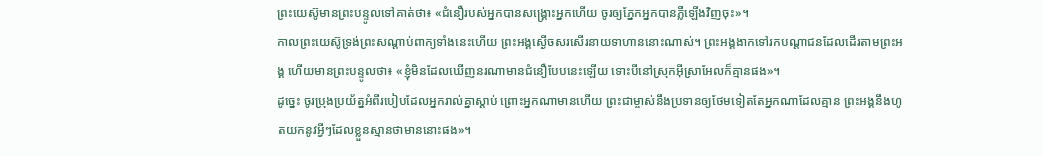ព្រះយេស៊ូមានព្រះបន្ទូលទៅគាត់ថា៖ «ជំនឿរបស់អ្នកបានសង្គ្រោះអ្នកហើយ ចូរឲ្យភ្នែកអ្នកបានភ្លឺឡើងវិញចុះ»។
កាលព្រះយេស៊ូទ្រង់ព្រះសណ្ដាប់ពាក្យទាំងនេះហើយ ព្រះអង្គស្ងើចសរសើរនាយទាហាននោះណាស់។ ព្រះអង្គងាកទៅរកបណ្ដាជនដែលដើរតាមព្រះអង្គ ហើយមានព្រះបន្ទូលថា៖ «ខ្ញុំមិនដែលឃើញនរណាមានជំនឿបែបនេះឡើយ ទោះបីនៅស្រុកអ៊ីស្រាអែលក៏គ្មានផង»។
ដូច្នេះ ចូរប្រុងប្រយ័ត្នអំពីរបៀបដែលអ្នករាល់គ្នាស្ដាប់ ព្រោះអ្នកណាមានហើយ ព្រះជាម្ចាស់នឹងប្រទានឲ្យថែមទៀតតែអ្នកណាដែលគ្មាន ព្រះអង្គនឹងហូតយកនូវអ្វីៗដែលខ្លួនស្មានថាមាននោះផង»។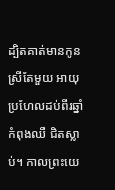ដ្បិតគាត់មានកូនស្រីតែមួយ អាយុប្រហែលដប់ពីរឆ្នាំ កំពុងឈឺ ជិតស្លាប់។ កាលព្រះយេ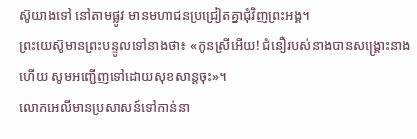ស៊ូយាងទៅ នៅតាមផ្លូវ មានមហាជនប្រជ្រៀតគ្នាជុំវិញព្រះអង្គ។
ព្រះយេស៊ូមានព្រះបន្ទូលទៅនាងថា៖ «កូនស្រីអើយ! ជំនឿរបស់នាងបានសង្គ្រោះនាងហើយ សូមអញ្ជើញទៅដោយសុខសាន្តចុះ»។
លោកអេលីមានប្រសាសន៍ទៅកាន់នា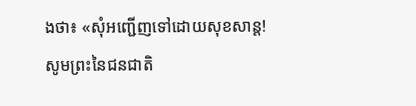ងថា៖ «សុំអញ្ជើញទៅដោយសុខសាន្ត! សូមព្រះនៃជនជាតិ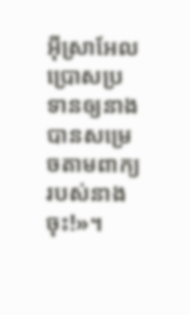អ៊ីស្រាអែលប្រោសប្រទានឲ្យនាងបានសម្រេចតាមពាក្យរបស់នាងចុះ!»។